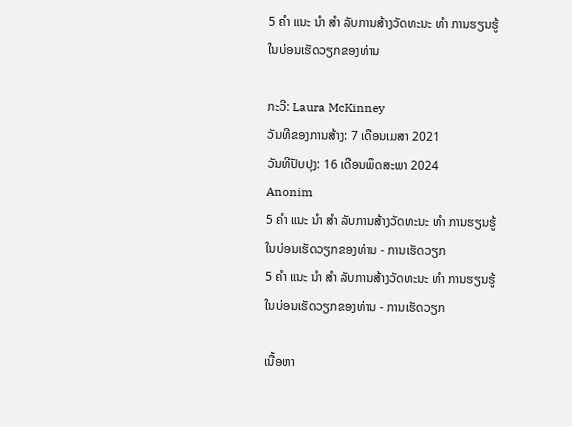5 ຄຳ ແນະ ນຳ ສຳ ລັບການສ້າງວັດທະນະ ທຳ ການຮຽນຮູ້ໃນບ່ອນເຮັດວຽກຂອງທ່ານ

ກະວີ: Laura McKinney
ວັນທີຂອງການສ້າງ: 7 ເດືອນເມສາ 2021
ວັນທີປັບປຸງ: 16 ເດືອນພຶດສະພາ 2024
Anonim
5 ຄຳ ແນະ ນຳ ສຳ ລັບການສ້າງວັດທະນະ ທຳ ການຮຽນຮູ້ໃນບ່ອນເຮັດວຽກຂອງທ່ານ - ການເຮັດວຽກ
5 ຄຳ ແນະ ນຳ ສຳ ລັບການສ້າງວັດທະນະ ທຳ ການຮຽນຮູ້ໃນບ່ອນເຮັດວຽກຂອງທ່ານ - ການເຮັດວຽກ

ເນື້ອຫາ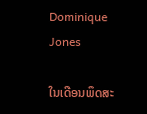Dominique Jones

ໃນເດືອນພຶດສະ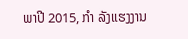ພາປີ 2015, ກຳ ລັງແຮງງານ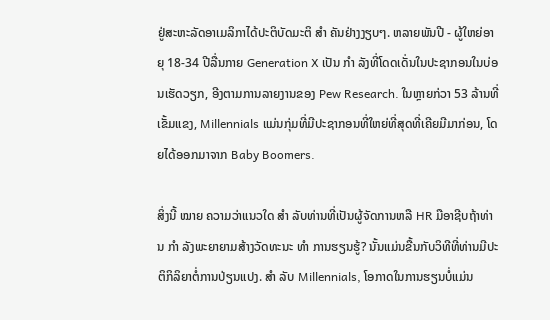ຢູ່ສະຫະລັດອາເມລິກາໄດ້ປະຕິບັດມະຕິ ສຳ ຄັນຢ່າງງຽບໆ. ຫລາຍພັນປີ - ຜູ້ໃຫຍ່ອາຍຸ 18-34 ປີລື່ນກາຍ Generation X ເປັນ ກຳ ລັງທີ່ໂດດເດັ່ນໃນປະຊາກອນໃນບ່ອນເຮັດວຽກ, ອີງຕາມການລາຍງານຂອງ Pew Research. ໃນຫຼາຍກ່ວາ 53 ລ້ານທີ່ເຂັ້ມແຂງ, Millennials ແມ່ນກຸ່ມທີ່ມີປະຊາກອນທີ່ໃຫຍ່ທີ່ສຸດທີ່ເຄີຍມີມາກ່ອນ, ໂດຍໄດ້ອອກມາຈາກ Baby Boomers.

ສິ່ງນີ້ ໝາຍ ຄວາມວ່າແນວໃດ ສຳ ລັບທ່ານທີ່ເປັນຜູ້ຈັດການຫລື HR ມືອາຊີບຖ້າທ່ານ ກຳ ລັງພະຍາຍາມສ້າງວັດທະນະ ທຳ ການຮຽນຮູ້? ນັ້ນແມ່ນຂື້ນກັບວິທີທີ່ທ່ານມີປະຕິກິລິຍາຕໍ່ການປ່ຽນແປງ. ສຳ ລັບ Millennials, ໂອກາດໃນການຮຽນບໍ່ແມ່ນ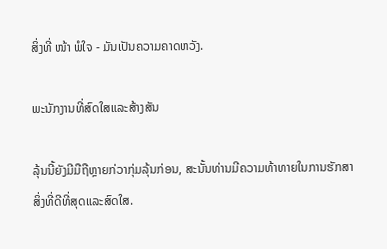ສິ່ງທີ່ ໜ້າ ພໍໃຈ - ມັນເປັນຄວາມຄາດຫວັງ.

ພະນັກງານທີ່ສົດໃສແລະສ້າງສັນ

ລຸ້ນນີ້ຍັງມີມືຖືຫຼາຍກ່ວາກຸ່ມລຸ້ນກ່ອນ, ສະນັ້ນທ່ານມີຄວາມທ້າທາຍໃນການຮັກສາສິ່ງທີ່ດີທີ່ສຸດແລະສົດໃສ.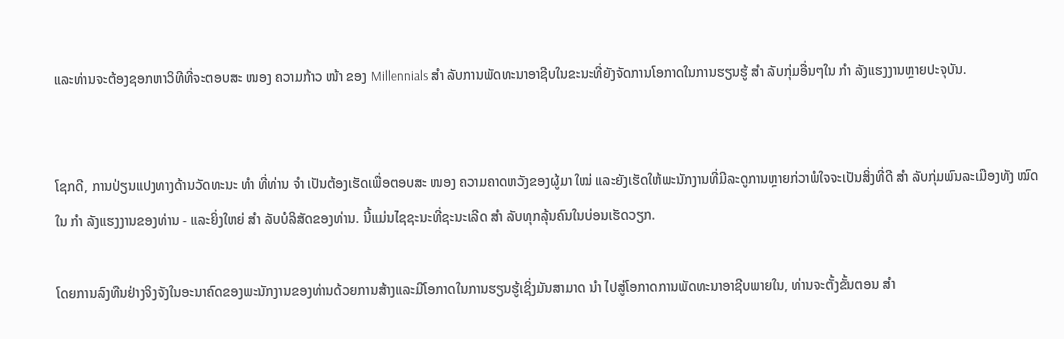ແລະທ່ານຈະຕ້ອງຊອກຫາວິທີທີ່ຈະຕອບສະ ໜອງ ຄວາມກ້າວ ໜ້າ ຂອງ Millennials ສຳ ລັບການພັດທະນາອາຊີບໃນຂະນະທີ່ຍັງຈັດການໂອກາດໃນການຮຽນຮູ້ ສຳ ລັບກຸ່ມອື່ນໆໃນ ກຳ ລັງແຮງງານຫຼາຍປະຈຸບັນ.


ໂຊກດີ, ການປ່ຽນແປງທາງດ້ານວັດທະນະ ທຳ ທີ່ທ່ານ ຈຳ ເປັນຕ້ອງເຮັດເພື່ອຕອບສະ ໜອງ ຄວາມຄາດຫວັງຂອງຜູ້ມາ ໃໝ່ ແລະຍັງເຮັດໃຫ້ພະນັກງານທີ່ມີລະດູການຫຼາຍກ່ວາພໍໃຈຈະເປັນສິ່ງທີ່ດີ ສຳ ລັບກຸ່ມພົນລະເມືອງທັງ ໝົດ ໃນ ກຳ ລັງແຮງງານຂອງທ່ານ - ແລະຍິ່ງໃຫຍ່ ສຳ ລັບບໍລິສັດຂອງທ່ານ. ນີ້ແມ່ນໄຊຊະນະທີ່ຊະນະເລີດ ສຳ ລັບທຸກລຸ້ນຄົນໃນບ່ອນເຮັດວຽກ.

ໂດຍການລົງທືນຢ່າງຈິງຈັງໃນອະນາຄົດຂອງພະນັກງານຂອງທ່ານດ້ວຍການສ້າງແລະມີໂອກາດໃນການຮຽນຮູ້ເຊິ່ງມັນສາມາດ ນຳ ໄປສູ່ໂອກາດການພັດທະນາອາຊີບພາຍໃນ, ທ່ານຈະຕັ້ງຂັ້ນຕອນ ສຳ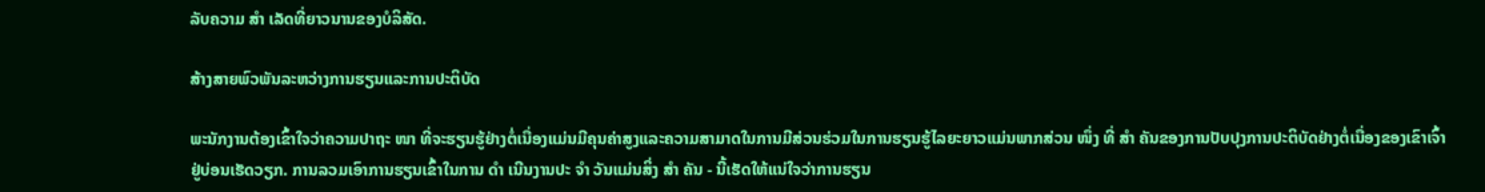ລັບຄວາມ ສຳ ເລັດທີ່ຍາວນານຂອງບໍລິສັດ.

ສ້າງສາຍພົວພັນລະຫວ່າງການຮຽນແລະການປະຕິບັດ

ພະນັກງານຕ້ອງເຂົ້າໃຈວ່າຄວາມປາຖະ ໜາ ທີ່ຈະຮຽນຮູ້ຢ່າງຕໍ່ເນື່ອງແມ່ນມີຄຸນຄ່າສູງແລະຄວາມສາມາດໃນການມີສ່ວນຮ່ວມໃນການຮຽນຮູ້ໄລຍະຍາວແມ່ນພາກສ່ວນ ໜຶ່ງ ທີ່ ສຳ ຄັນຂອງການປັບປຸງການປະຕິບັດຢ່າງຕໍ່ເນື່ອງຂອງເຂົາເຈົ້າຢູ່ບ່ອນເຮັດວຽກ. ການລວມເອົາການຮຽນເຂົ້າໃນການ ດຳ ເນີນງານປະ ຈຳ ວັນແມ່ນສິ່ງ ສຳ ຄັນ - ນີ້ເຮັດໃຫ້ແນ່ໃຈວ່າການຮຽນ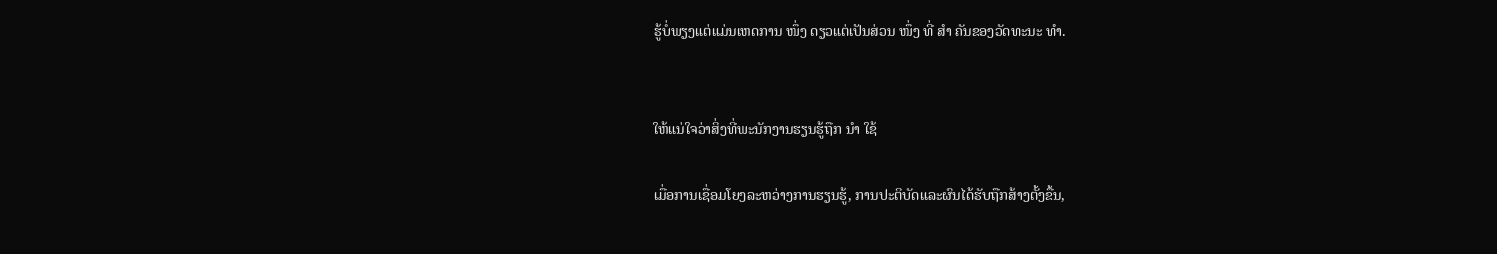ຮູ້ບໍ່ພຽງແຕ່ແມ່ນເຫດການ ໜຶ່ງ ດຽວແຕ່ເປັນສ່ວນ ໜຶ່ງ ທີ່ ສຳ ຄັນຂອງວັດທະນະ ທຳ.


ໃຫ້ແນ່ໃຈວ່າສິ່ງທີ່ພະນັກງານຮຽນຮູ້ຖືກ ນຳ ໃຊ້

ເມື່ອການເຊື່ອມໂຍງລະຫວ່າງການຮຽນຮູ້, ການປະຕິບັດແລະຜົນໄດ້ຮັບຖືກສ້າງຕັ້ງຂື້ນ,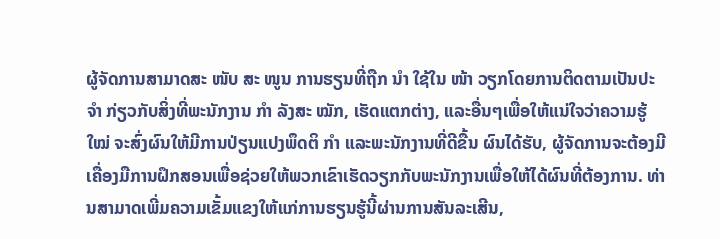ຜູ້ຈັດການສາມາດສະ ໜັບ ສະ ໜູນ ການຮຽນທີ່ຖືກ ນຳ ໃຊ້ໃນ ໜ້າ ວຽກໂດຍການຕິດຕາມເປັນປະ ຈຳ ກ່ຽວກັບສິ່ງທີ່ພະນັກງານ ກຳ ລັງສະ ໝັກ, ເຮັດແຕກຕ່າງ, ແລະອື່ນໆເພື່ອໃຫ້ແນ່ໃຈວ່າຄວາມຮູ້ ໃໝ່ ຈະສົ່ງຜົນໃຫ້ມີການປ່ຽນແປງພຶດຕິ ກຳ ແລະພະນັກງານທີ່ດີຂື້ນ ຜົນໄດ້ຮັບ, ຜູ້ຈັດການຈະຕ້ອງມີເຄື່ອງມືການຝຶກສອນເພື່ອຊ່ວຍໃຫ້ພວກເຂົາເຮັດວຽກກັບພະນັກງານເພື່ອໃຫ້ໄດ້ຜົນທີ່ຕ້ອງການ. ທ່ານສາມາດເພີ່ມຄວາມເຂັ້ມແຂງໃຫ້ແກ່ການຮຽນຮູ້ນີ້ຜ່ານການສັນລະເສີນ,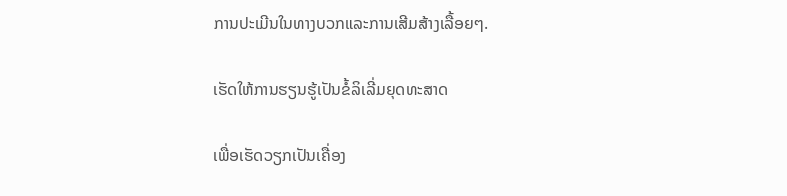ການປະເມີນໃນທາງບວກແລະການເສີມສ້າງເລື້ອຍໆ.

ເຮັດໃຫ້ການຮຽນຮູ້ເປັນຂໍ້ລິເລີ່ມຍຸດທະສາດ

ເພື່ອເຮັດວຽກເປັນເຄື່ອງ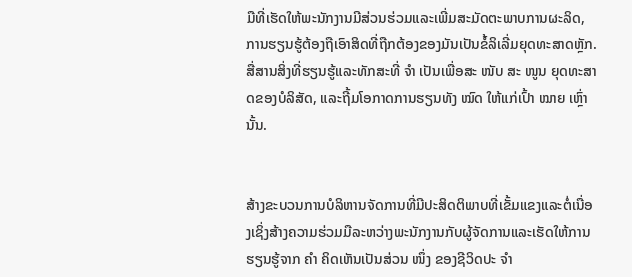ມືທີ່ເຮັດໃຫ້ພະນັກງານມີສ່ວນຮ່ວມແລະເພີ່ມສະມັດຕະພາບການຜະລິດ, ການຮຽນຮູ້ຕ້ອງຖືເອົາສິດທີ່ຖືກຕ້ອງຂອງມັນເປັນຂໍ້ລິເລີ່ມຍຸດທະສາດຫຼັກ. ສື່ສານສິ່ງທີ່ຮຽນຮູ້ແລະທັກສະທີ່ ຈຳ ເປັນເພື່ອສະ ໜັບ ສະ ໜູນ ຍຸດທະສາດຂອງບໍລິສັດ, ແລະຖີ້ມໂອກາດການຮຽນທັງ ໝົດ ໃຫ້ແກ່ເປົ້າ ໝາຍ ເຫຼົ່ານັ້ນ.


ສ້າງຂະບວນການບໍລິຫານຈັດການທີ່ມີປະສິດຕິພາບທີ່ເຂັ້ມແຂງແລະຕໍ່ເນື່ອງເຊິ່ງສ້າງຄວາມຮ່ວມມືລະຫວ່າງພະນັກງານກັບຜູ້ຈັດການແລະເຮັດໃຫ້ການຮຽນຮູ້ຈາກ ຄຳ ຄິດເຫັນເປັນສ່ວນ ໜຶ່ງ ຂອງຊີວິດປະ ຈຳ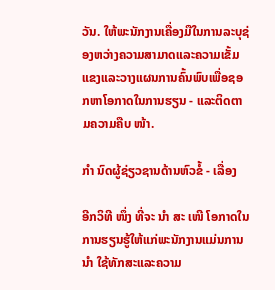ວັນ. ໃຫ້ພະນັກງານເຄື່ອງມືໃນການລະບຸຊ່ອງຫວ່າງຄວາມສາມາດແລະຄວາມເຂັ້ມແຂງແລະວາງແຜນການຄົ້ນພົບເພື່ອຊອກຫາໂອກາດໃນການຮຽນ - ແລະຕິດຕາມຄວາມຄືບ ໜ້າ.

ກຳ ນົດຜູ້ຊ່ຽວຊານດ້ານຫົວຂໍ້ - ເລື່ອງ

ອີກວິທີ ໜຶ່ງ ທີ່ຈະ ນຳ ສະ ເໜີ ໂອກາດໃນການຮຽນຮູ້ໃຫ້ແກ່ພະນັກງານແມ່ນການ ນຳ ໃຊ້ທັກສະແລະຄວາມ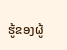ຮູ້ຂອງຜູ້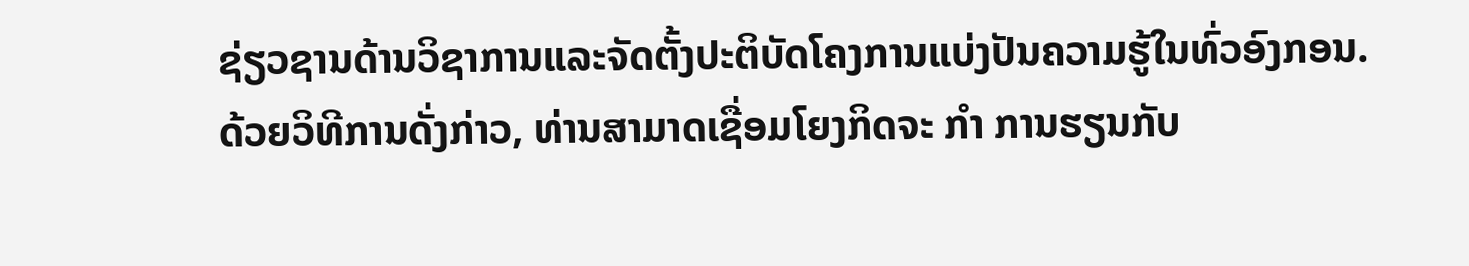ຊ່ຽວຊານດ້ານວິຊາການແລະຈັດຕັ້ງປະຕິບັດໂຄງການແບ່ງປັນຄວາມຮູ້ໃນທົ່ວອົງກອນ. ດ້ວຍວິທີການດັ່ງກ່າວ, ທ່ານສາມາດເຊື່ອມໂຍງກິດຈະ ກຳ ການຮຽນກັບ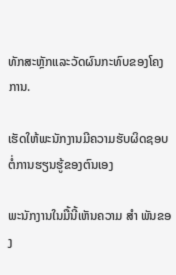ທັກສະຫຼັກແລະວັດຜົນກະທົບຂອງໂຄງການ.

ເຮັດໃຫ້ພະນັກງານມີຄວາມຮັບຜິດຊອບຕໍ່ການຮຽນຮູ້ຂອງຕົນເອງ

ພະນັກງານໃນມື້ນີ້ເຫັນຄວາມ ສຳ ພັນຂອງ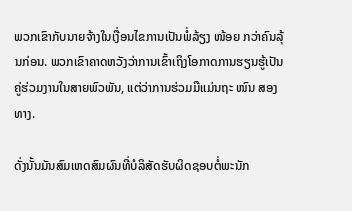ພວກເຂົາກັບນາຍຈ້າງໃນເງື່ອນໄຂການເປັນພໍ່ລ້ຽງ ໜ້ອຍ ກວ່າຄົນລຸ້ນກ່ອນ. ພວກເຂົາຄາດຫວັງວ່າການເຂົ້າເຖິງໂອກາດການຮຽນຮູ້ເປັນຄູ່ຮ່ວມງານໃນສາຍພົວພັນ, ແຕ່ວ່າການຮ່ວມມືແມ່ນຖະ ໜົນ ສອງທາງ.

ດັ່ງນັ້ນມັນສົມເຫດສົມຜົນທີ່ບໍລິສັດຮັບຜິດຊອບຕໍ່ພະນັກ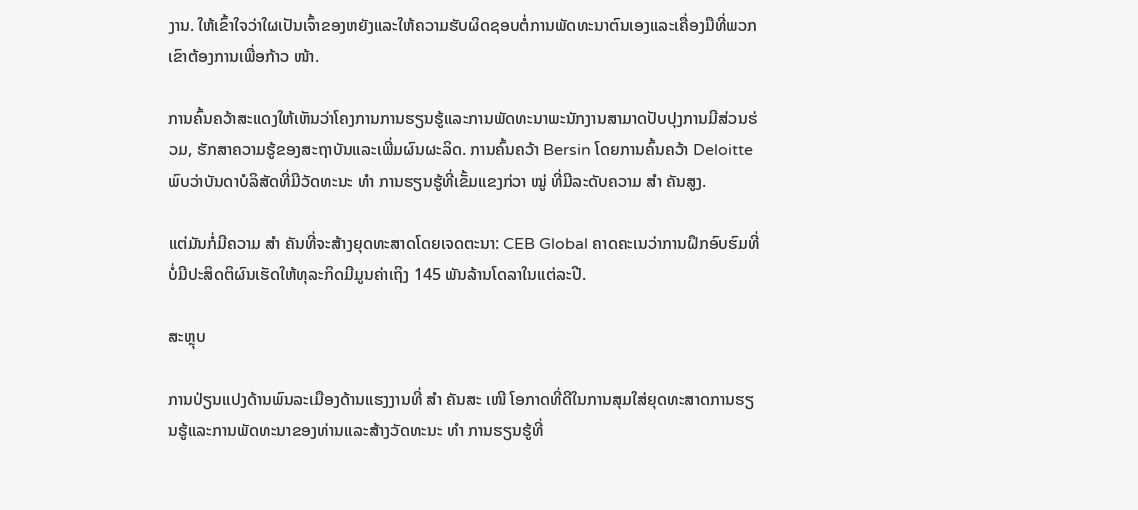ງານ. ໃຫ້ເຂົ້າໃຈວ່າໃຜເປັນເຈົ້າຂອງຫຍັງແລະໃຫ້ຄວາມຮັບຜິດຊອບຕໍ່ການພັດທະນາຕົນເອງແລະເຄື່ອງມືທີ່ພວກເຂົາຕ້ອງການເພື່ອກ້າວ ໜ້າ.

ການຄົ້ນຄວ້າສະແດງໃຫ້ເຫັນວ່າໂຄງການການຮຽນຮູ້ແລະການພັດທະນາພະນັກງານສາມາດປັບປຸງການມີສ່ວນຮ່ວມ, ຮັກສາຄວາມຮູ້ຂອງສະຖາບັນແລະເພີ່ມຜົນຜະລິດ. ການຄົ້ນຄວ້າ Bersin ໂດຍການຄົ້ນຄວ້າ Deloitte ພົບວ່າບັນດາບໍລິສັດທີ່ມີວັດທະນະ ທຳ ການຮຽນຮູ້ທີ່ເຂັ້ມແຂງກ່ວາ ໝູ່ ທີ່ມີລະດັບຄວາມ ສຳ ຄັນສູງ.

ແຕ່ມັນກໍ່ມີຄວາມ ສຳ ຄັນທີ່ຈະສ້າງຍຸດທະສາດໂດຍເຈດຕະນາ: CEB Global ຄາດຄະເນວ່າການຝຶກອົບຮົມທີ່ບໍ່ມີປະສິດຕິຜົນເຮັດໃຫ້ທຸລະກິດມີມູນຄ່າເຖິງ 145 ພັນລ້ານໂດລາໃນແຕ່ລະປີ.

ສະຫຼຸບ

ການປ່ຽນແປງດ້ານພົນລະເມືອງດ້ານແຮງງານທີ່ ສຳ ຄັນສະ ເໜີ ໂອກາດທີ່ດີໃນການສຸມໃສ່ຍຸດທະສາດການຮຽນຮູ້ແລະການພັດທະນາຂອງທ່ານແລະສ້າງວັດທະນະ ທຳ ການຮຽນຮູ້ທີ່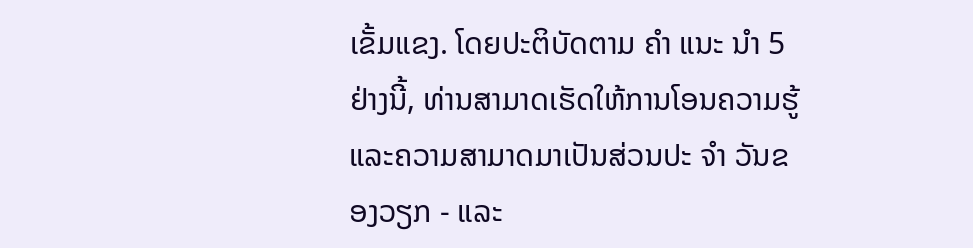ເຂັ້ມແຂງ. ໂດຍປະຕິບັດຕາມ ຄຳ ແນະ ນຳ 5 ຢ່າງນີ້, ທ່ານສາມາດເຮັດໃຫ້ການໂອນຄວາມຮູ້ແລະຄວາມສາມາດມາເປັນສ່ວນປະ ຈຳ ວັນຂອງວຽກ - ແລະ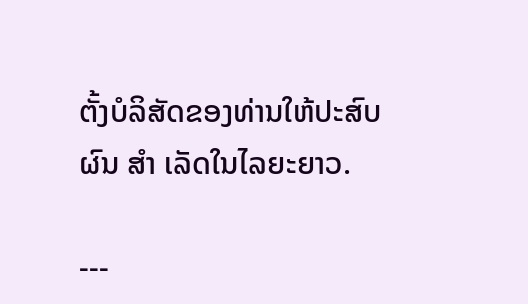ຕັ້ງບໍລິສັດຂອງທ່ານໃຫ້ປະສົບຜົນ ສຳ ເລັດໃນໄລຍະຍາວ.

---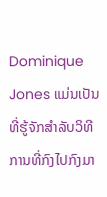Dominique Jones ແມ່ນເປັນທີ່ຮູ້ຈັກສໍາລັບວິທີການທີ່ກົງໄປກົງມາ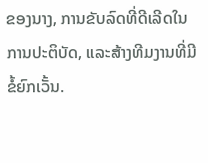ຂອງນາງ, ການຂັບລົດທີ່ດີເລີດໃນການປະຕິບັດ, ແລະສ້າງທີມງານທີ່ມີຂໍ້ຍົກເວັ້ນ.